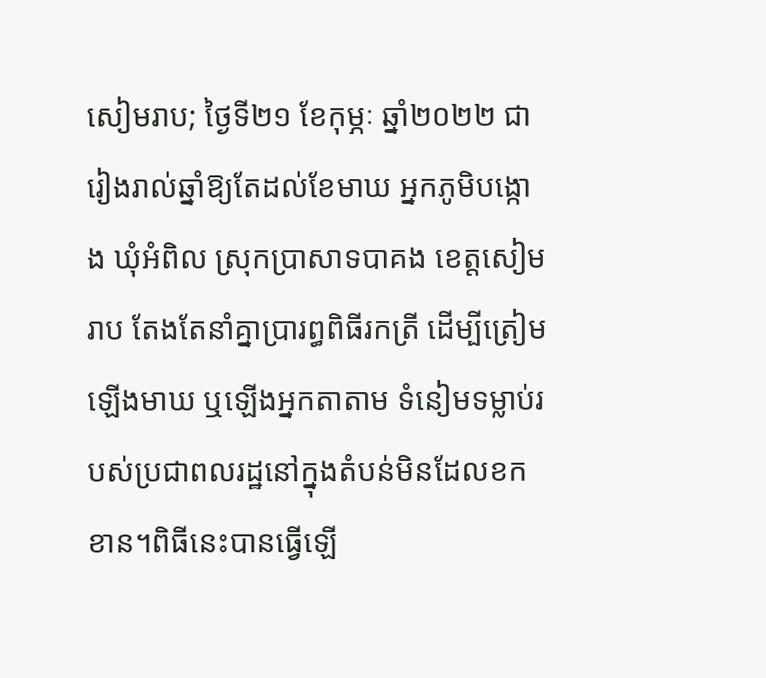សៀមរាប; ថ្ងៃទី២១ ខែកុម្ភៈ ឆ្នាំ២០២២ ជារៀងរាល់ឆ្នាំឱ្យតែដល់ខែមាឃ អ្នកភូមិបង្កោង ឃុំអំពិល ស្រុកប្រាសាទបាគង ខេត្តសៀមរាប តែងតែនាំគ្នាប្រារព្ធពិធីរកត្រី ដើម្បីត្រៀមឡើងមាឃ ឬឡើងអ្នកតាតាម ទំនៀមទម្លាប់របស់ប្រជាពលរដ្ឋនៅក្នុងតំបន់មិនដែលខកខាន។ពិធីនេះបានធ្វើឡើ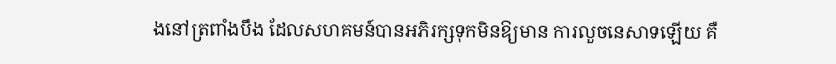ងនៅត្រពាំងបឹង ដែលសហគមន៍បានអភិរក្សទុកមិនឱ្យមាន ការលួចនេសាទឡើយ គឺ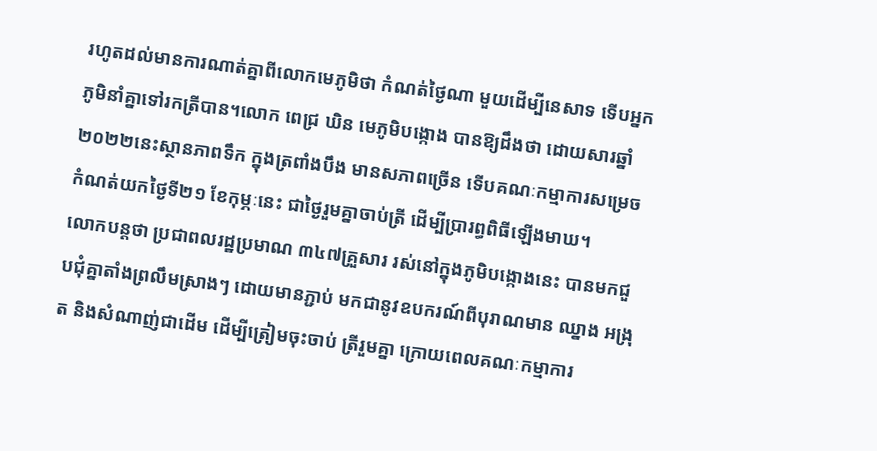រហូតដល់មានការណាត់គ្នាពីលោកមេភូមិថា កំណត់ថ្ងៃណា មួយដើម្បីនេសាទ ទើបអ្នកភូមិនាំគ្នាទៅរកត្រីបាន។លោក ពេជ្រ ឃិន មេភូមិបង្កោង បានឱ្យដឹងថា ដោយសារឆ្នាំ២០២២នេះស្ថានភាពទឹក ក្នុងត្រពាំងបឹង មានសភាពច្រើន ទើបគណៈកម្មាការសម្រេចកំណត់យកថ្ងៃទី២១ ខែកុម្ភៈនេះ ជាថ្ងៃរួមគ្នាចាប់ត្រី ដើម្បីប្រារព្ធពិធីឡើងមាឃ។
លោកបន្តថា ប្រជាពលរដ្ឋប្រមាណ ៣៤៧គ្រួសារ រស់នៅក្នុងភូមិបង្កោងនេះ បានមកជួបជុំគ្នាតាំងព្រលឹមស្រាងៗ ដោយមានភ្ជាប់ មកជានូវឧបករណ៍ពីបុរាណមាន ឈ្នាង អង្រុត និងសំណាញ់ជាដើម ដើម្បីត្រៀមចុះចាប់ ត្រីរួមគ្នា ក្រោយពេលគណៈកម្មាការ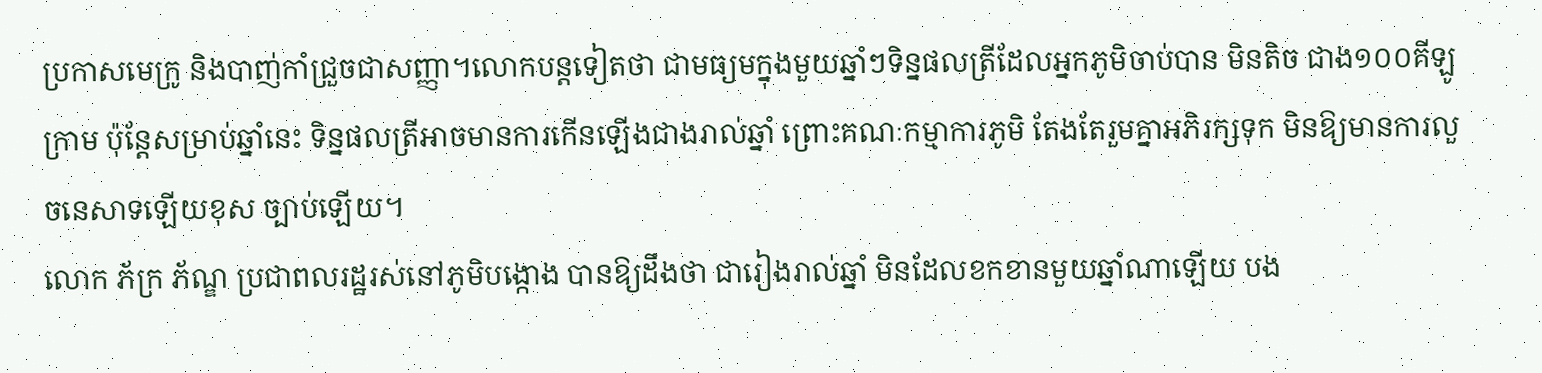ប្រកាសមេក្រូ និងបាញ់កាំជ្រួចជាសញ្ញា។លោកបន្តទៀតថា ជាមធ្យមក្នុងមួយឆ្នាំៗទិន្នផលត្រីដែលអ្នកភូមិចាប់បាន មិនតិច ជាង១០០គីឡូក្រាម ប៉ុន្តែសម្រាប់ឆ្នាំនេះ ទិន្នផលត្រីអាចមានការកើនឡើងជាងរាល់ឆ្នាំ ព្រោះគណៈកម្មាការភូមិ តែងតែរួមគ្នាអភិរក្សទុក មិនឱ្យមានការលួចនេសាទឡើយខុស ច្បាប់ឡើយ។
លោក ភ័ក្រ ភ័ណ្ឌ ប្រជាពលរដ្ឋរស់នៅភូមិបង្កោង បានឱ្យដឹងថា ជារៀងរាល់ឆ្នាំ មិនដែលខកខានមួយឆ្នាំណាឡើយ បង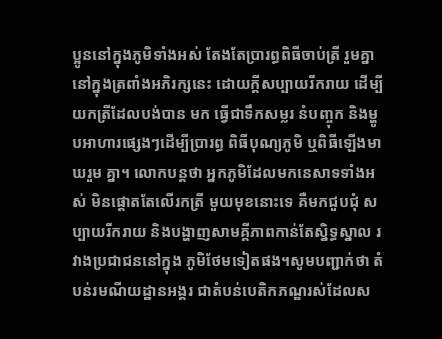ប្អូននៅក្នុងភូមិទាំងអស់ តែងតែប្រារព្ធពិធីចាប់ត្រី រួមគ្នានៅក្នុងត្រពាំងអភិរក្សនេះ ដោយក្តីសប្បាយរីករាយ ដើម្បីយកត្រីដែលបង់បាន មក ធ្វើជាទឹកសម្លរ នំបញ្ចុក និងម្ហូបអាហារផ្សេងៗដើម្បីប្រារព្ធ ពិធីបុណ្យភូមិ ឬពិធីឡើងមាឃរួម គ្នា។ លោកបន្តថា អ្នកភូមិដែលមកនេសាទទាំងអស់ មិនផ្តោតតែលើរកត្រី មួយមុខនោះទេ គឺមកជួបជុំ សប្បាយរីករាយ និងបង្ហាញសាមគ្គីភាពកាន់តែស្និទ្ធស្នាល រវាងប្រជាជននៅក្នុង ភូមិថែមទៀតផង។សូមបញ្ជាក់ថា តំបន់រមណីយដ្ឋានអង្គរ ជាតំបន់បេតិកភណ្ឌរស់ដែលស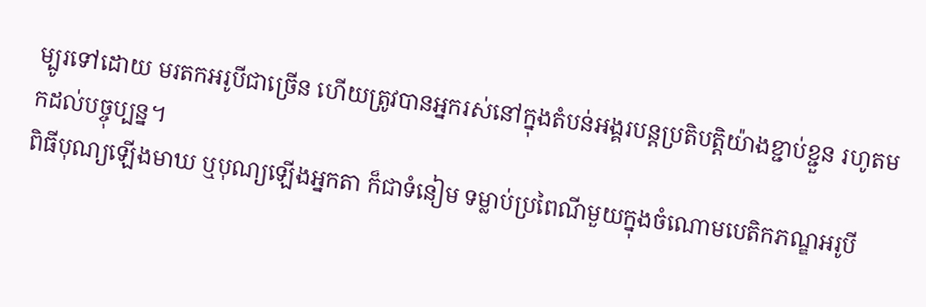ម្បូរទៅដោយ មរតកអរូបីជាច្រើន ហើយត្រូវបានអ្នករស់នៅក្នុងតំបន់អង្គរបន្តប្រតិបត្តិយ៉ាងខ្ជាប់ខ្ជួន រហូតមកដល់បច្ចុប្បន្ន។
ពិធីបុណ្យឡើងមាឃ ឬបុណ្យឡើងអ្នកតា ក៏ជាទំនៀម ទម្លាប់ប្រពៃណីមួយក្នុងចំណោមបេតិកភណ្ឌអរូបី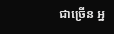ជាច្រើន អ្ន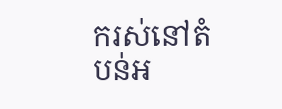ករស់នៅតំបន់អ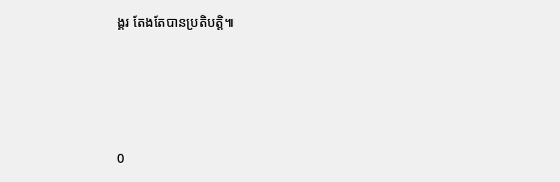ង្គរ តែងតែបានប្រតិបត្តិ៕




0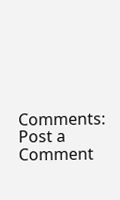Comments:
Post a Comment